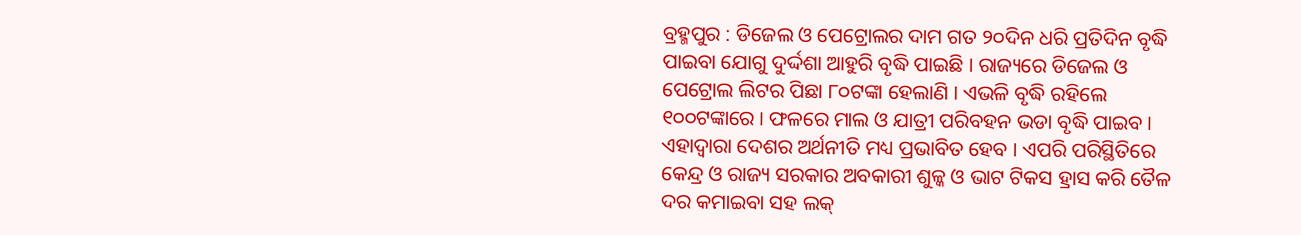ବ୍ରହ୍ମପୁର : ଡିଜେଲ ଓ ପେଟ୍ରୋଲର ଦାମ ଗତ ୨୦ଦିନ ଧରି ପ୍ରତିଦିନ ବୃଦ୍ଧି ପାଇବା ଯୋଗୁ ଦୁର୍ଦ୍ଦଶା ଆହୁରି ବୃଦ୍ଧି ପାଇଛି । ରାଜ୍ୟରେ ଡିଜେଲ ଓ ପେଟ୍ରୋଲ ଲିଟର ପିଛା ୮୦ଟଙ୍କା ହେଲାଣି । ଏଭଳି ବୃଦ୍ଧି ରହିଲେ ୧୦୦ଟଙ୍କାରେ । ଫଳରେ ମାଲ ଓ ଯାତ୍ରୀ ପରିବହନ ଭଡା ବୃଦ୍ଧି ପାଇବ । ଏହାଦ୍ୱାରା ଦେଶର ଅର୍ଥନୀତି ମଧ୍ୟ ପ୍ରଭାବିତ ହେବ । ଏପରି ପରିସ୍ଥିତିରେ କେନ୍ଦ୍ର ଓ ରାଜ୍ୟ ସରକାର ଅବକାରୀ ଶୁଳ୍କ ଓ ଭାଟ ଟିକସ ହ୍ରାସ କରି ତୈଳ ଦର କମାଇବା ସହ ଲକ୍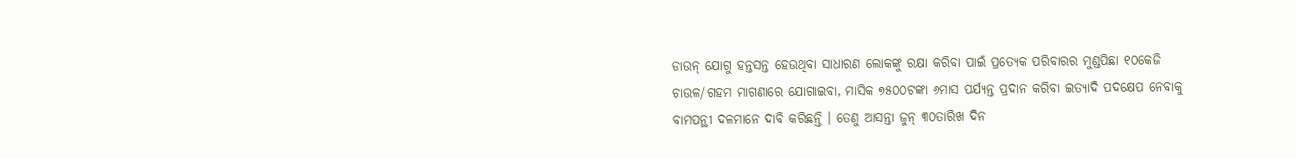ଡାଉନ୍ ଯୋଗୁ ହନ୍ତସନ୍ତ ହେଉଥିବା ସାଧାରଣ ଲୋକଙ୍କୁ ରକ୍ଷା କରିବା ପାଇଁ ପ୍ରତ୍ୟେକ ପରିବାରର ମୁଣ୍ଡପିଛା ୧୦କେଜି ଚାଉଳ/ଗହମ ମାଗଣାରେ ଯୋଗାଇବା, ମାସିକ ୭୫୦୦ଟଙ୍କା ୬ମାସ ପର୍ଯ୍ୟନ୍ତ ପ୍ରଦାନ କରିବା ଇତ୍ୟାଦି ପଦକ୍ଷେପ ନେବାକୁ ବାମପନ୍ଥୀ ଦଳମାନେ ଦାବି କରିଛନ୍ତି । ତେଣୁ ଆସନ୍ତା ଜୁନ୍ ୩୦ତାରିଖ ଦିନ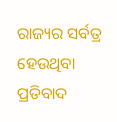ରାଜ୍ୟର ସର୍ବତ୍ର ହେଉଥିବା ପ୍ରତିବାଦ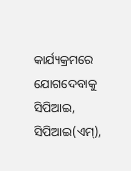କାର୍ଯ୍ୟକ୍ରମରେ ଯୋଗଦେବାକୁ ସିପିଆଇ, ସିପିଆଇ(ଏମ୍),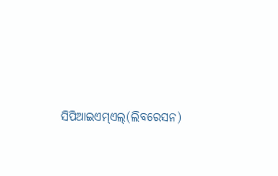ସିପିଆଇଏମ୍ଏଲ୍(ଲିବରେସନ)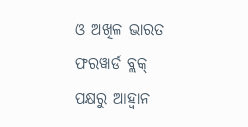ଓ ଅଖିଳ ଭାରତ ଫରୱାର୍ଡ ବ୍ଲକ୍ ପକ୍ଷରୁ ଆହ୍ୱାନ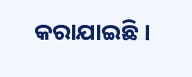କରାଯାଇଛି ।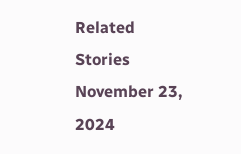Related Stories
November 23, 2024